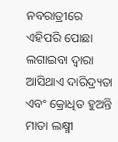ନବରାତ୍ରୀରେ ଏହିପରି ପୋଛା ଲଗାଇବା ଦ୍ୱାରା ଆସିଥାଏ ଦାରିଦ୍ର୍ୟତା ଏବଂ କ୍ରୋଧିତ ହୁଅନ୍ତି ମାତା ଲକ୍ଷ୍ମୀ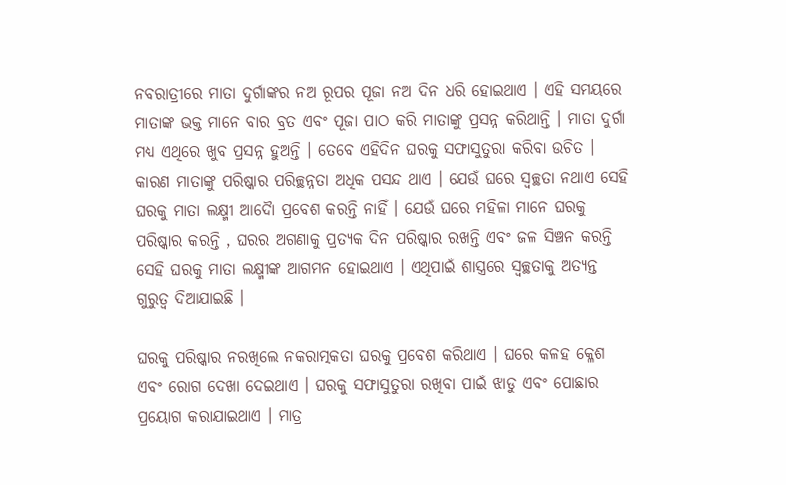ନବରାତ୍ରୀରେ ମାତା ଦୁର୍ଗାଙ୍କର ନଅ ରୂପର ପୂଜା ନଅ ଦିନ ଧରି ହୋଇଥାଏ । ଏହି ସମୟରେ ମାତାଙ୍କ ଭକ୍ତ ମାନେ ବାର ବ୍ରତ ଏବଂ ପୂଜା ପାଠ କରି ମାତାଙ୍କୁ ପ୍ରସନ୍ନ କରିଥାନ୍ତି । ମାତା ଦୁର୍ଗା ମଧ୍ୟ ଏଥିରେ ଖୁବ ପ୍ରସନ୍ନ ହୁଅନ୍ତି । ତେବେ ଏହିଦିନ ଘରକୁ ସଫାସୁତୁରା କରିବା ଉଚିତ । କାରଣ ମାତାଙ୍କୁ ପରିଷ୍କାର ପରିଚ୍ଛନ୍ନତା ଅଧିକ ପସନ୍ଦ ଥାଏ । ଯେଉଁ ଘରେ ସ୍ୱଚ୍ଛତା ନଥାଏ ସେହି ଘରକୁ ମାତା ଲକ୍ଷ୍ମୀ ଆଦୋୖ ପ୍ରବେଶ କରନ୍ତି ନାହିଁ । ଯେଉଁ ଘରେ ମହିଳା ମାନେ ଘରକୁ ପରିଷ୍କାର କରନ୍ତି , ଘରର ଅଗଣାକୁ ପ୍ରତ୍ୟକ ଦିନ ପରିଷ୍କାର ରଖନ୍ତି ଏବଂ ଜଳ ସିଞ୍ଚନ କରନ୍ତି ସେହି ଘରକୁ ମାତା ଲକ୍ଷ୍ମୀଙ୍କ ଆଗମନ ହୋଇଥାଏ । ଏଥିପାଇଁ ଶାସ୍ତ୍ରରେ ସ୍ୱଚ୍ଛତାକୁ ଅତ୍ୟନ୍ତ ଗୁରୁତ୍ୱ ଦିଆଯାଇଛି ।

ଘରକୁ ପରିଷ୍କାର ନରଖିଲେ ନକରାତ୍ମକତା ଘରକୁ ପ୍ରବେଶ କରିଥାଏ । ଘରେ କଳହ କ୍ଳେଶ ଏବଂ ରୋଗ ଦେଖା ଦେଇଥାଏ । ଘରକୁ ସଫାସୁତୁରା ରଖିବା ପାଇଁ ଝାଡୁ ଏବଂ ପୋଛାର ପ୍ରୟୋଗ କରାଯାଇଥାଏ । ମାତ୍ର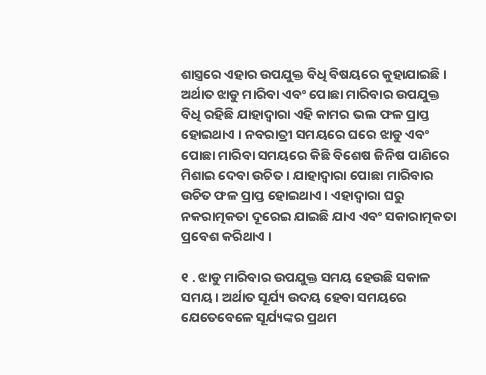ଶାସ୍ତ୍ରରେ ଏହାର ଉପଯୁକ୍ତ ବିଧି ବିଷୟରେ କୁହାଯାଇଛି । ଅର୍ଥାତ ଝାଡୁ ମାରିବା ଏବଂ ପୋଛା ମାରିବାର ଉପଯୁକ୍ତ ବିଧି ରହିଛି ଯାହାଦ୍ୱାରା ଏହି କାମର ଭଲ ଫଳ ପ୍ରାପ୍ତ ହୋଇଥାଏ । ନବରାତ୍ରୀ ସମୟରେ ଘରେ ଝାଡୁ ଏବଂ ପୋଛା ମାରିବା ସମୟରେ କିଛି ବିଶେଷ ଜିନିଷ ପାଣିରେ ମିଶାଇ ଦେବା ଉଚିତ । ଯାହାଦ୍ୱାରା ପୋଛା ମାରିବାର ଉଚିତ ଫଳ ପ୍ରାପ୍ତ ହୋଇଥାଏ । ଏହାଦ୍ବାରା ଘରୁ ନକରାତ୍ମକତା ଦୂରେଇ ଯାଇଛି ଯାଏ ଏବଂ ସକାରାତ୍ମକତା ପ୍ରବେଶ କରିଥାଏ ।

୧ . ଝାଡୁ ମାରିବାର ଉପଯୁକ୍ତ ସମୟ ହେଉଛି ସକାଳ ସମୟ । ଅର୍ଥାତ ସୂର୍ଯ୍ୟ ଉଦୟ ହେବା ସମୟରେ ଯେତେବେଳେ ସୂର୍ଯ୍ୟଙ୍କର ପ୍ରଥମ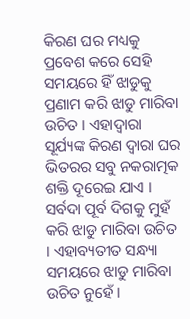କିରଣ ଘର ମଧ୍ୟକୁ ପ୍ରବେଶ କରେ ସେହି ସମୟରେ ହିଁ ଝାଡୁକୁ ପ୍ରଣାମ କରି ଝାଡୁ ମାରିବା ଉଚିତ । ଏହାଦ୍ବାରା ସୂର୍ଯ୍ୟଙ୍କ କିରଣ ଦ୍ୱାରା ଘର ଭିତରର ସବୁ ନକରାତ୍ମକ ଶକ୍ତି ଦୂରେଇ ଯାଏ । ସର୍ବଦା ପୂର୍ବ ଦିଗକୁ ମୁହଁ କରି ଝାଡୁ ମାରିବା ଉଚିତ । ଏହାବ୍ୟତୀତ ସନ୍ଧ୍ୟା ସମୟରେ ଝାଡୁ ମାରିବା ଉଚିତ ନୁହେଁ ।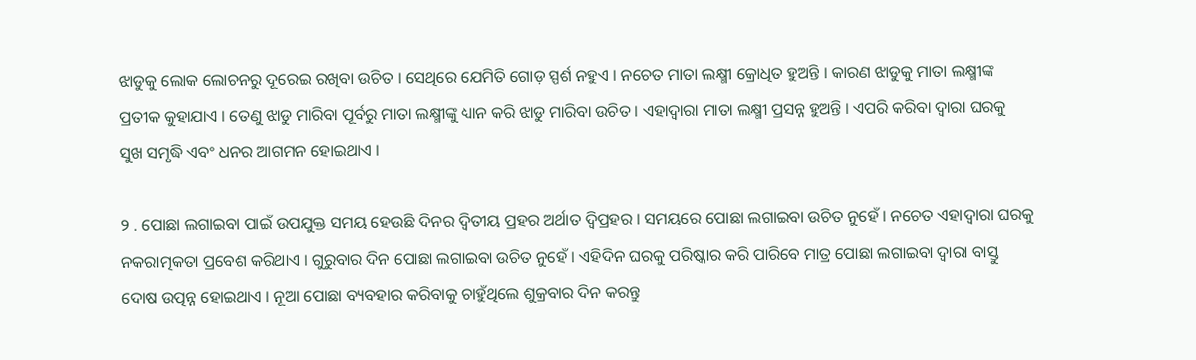ଝାଡୁକୁ ଲୋକ ଲୋଚନରୁ ଦୂରେଇ ରଖିବା ଉଚିତ । ସେଥିରେ ଯେମିତି ଗୋଡ଼ ସ୍ପର୍ଶ ନହୁଏ । ନଚେତ ମାତା ଲକ୍ଷ୍ମୀ କ୍ରୋଧିତ ହୁଅନ୍ତି । କାରଣ ଝାଡୁକୁ ମାତା ଲକ୍ଷ୍ମୀଙ୍କ ପ୍ରତୀକ କୁହାଯାଏ । ତେଣୁ ଝାଡୁ ମାରିବା ପୂର୍ବରୁ ମାତା ଲକ୍ଷ୍ମୀଙ୍କୁ ଧ୍ୟାନ କରି ଝାଡୁ ମାରିବା ଉଚିତ । ଏହାଦ୍ବାରା ମାତା ଲକ୍ଷ୍ମୀ ପ୍ରସନ୍ନ ହୁଅନ୍ତି । ଏପରି କରିବା ଦ୍ୱାରା ଘରକୁ ସୁଖ ସମୃଦ୍ଧି ଏବଂ ଧନର ଆଗମନ ହୋଇଥାଏ ।

୨ . ପୋଛା ଲଗାଇବା ପାଇଁ ଉପଯୁକ୍ତ ସମୟ ହେଉଛି ଦିନର ଦ୍ୱିତୀୟ ପ୍ରହର ଅର୍ଥାତ ଦ୍ୱିପ୍ରହର । ସମୟରେ ପୋଛା ଲଗାଇବା ଉଚିତ ନୁହେଁ । ନଚେତ ଏହାଦ୍ବାରା ଘରକୁ ନକରାତ୍ମକତା ପ୍ରବେଶ କରିଥାଏ । ଗୁରୁବାର ଦିନ ପୋଛା ଲଗାଇବା ଉଚିତ ନୁହେଁ । ଏହିଦିନ ଘରକୁ ପରିଷ୍କାର କରି ପାରିବେ ମାତ୍ର ପୋଛା ଲଗାଇବା ଦ୍ୱାରା ବାସ୍ତୁ ଦୋଷ ଉତ୍ପନ୍ନ ହୋଇଥାଏ । ନୂଆ ପୋଛା ବ୍ୟବହାର କରିବାକୁ ଚାହୁଁଥିଲେ ଶୁକ୍ରବାର ଦିନ କରନ୍ତୁ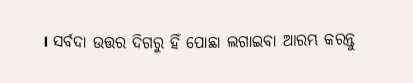। ସର୍ବଦା ଉତ୍ତର ଦିଗରୁ ହିଁ ପୋଛା ଲଗାଇବା ଆରମ୍ଭ କରନ୍ତୁ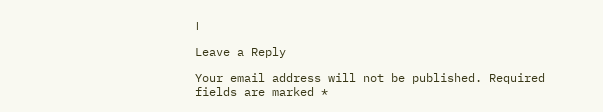।

Leave a Reply

Your email address will not be published. Required fields are marked *